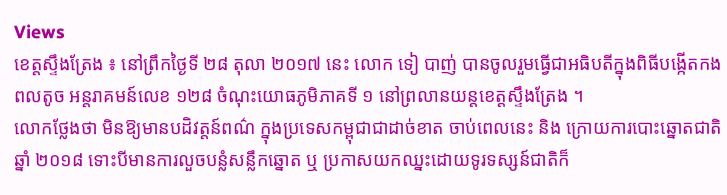Views
ខេត្តស្ទឹងត្រែង ៖ នៅព្រឹកថ្ងៃទី ២៨ តុលា ២០១៧ នេះ លោក ទៀ បាញ់ បានចូលរួមធ្វើជាអធិបតីក្នុងពិធីបង្កើតកងពលតូច អន្តរាគមន៍លេខ ១២៨ ចំណុះយោធភូមិភាគទី ១ នៅព្រលានយន្តខេត្តស្ទឹងត្រែង ។
លោកថ្លែងថា មិនឱ្យមានបដិវត្តន៍ពណ៌ ក្នុងប្រទេសកម្ពុជាជាដាច់ខាត ចាប់ពេលនេះ និង ក្រោយការបោះឆ្នោតជាតិឆ្នាំ ២០១៨ ទោះបីមានការលួចបន្លំសន្លឹកឆ្នោត ឬ ប្រកាសយកឈ្នះដោយទូរទស្សន៍ជាតិក៏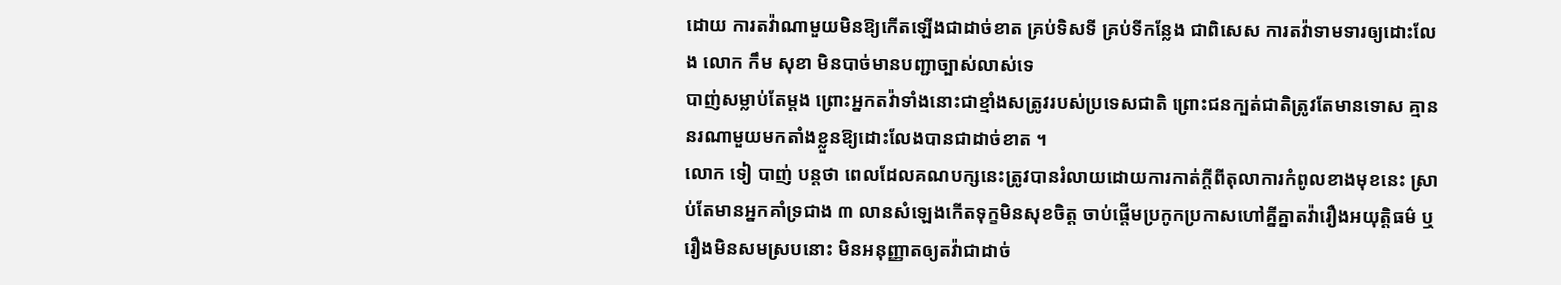ដោយ ការតវ៉ាណាមួយមិនឱ្យកើតឡើងជាដាច់ខាត គ្រប់ទិសទី គ្រប់ទីកន្លែង ជាពិសេស ការតវ៉ាទាមទារឲ្យដោះលែង លោក កឹម សុខា មិនបាច់មានបញ្ជាច្បាស់លាស់ទេ
បាញ់សម្លាប់តែម្តង ព្រោះអ្នកតវ៉ាទាំងនោះជាខ្មាំងសត្រូវរបស់ប្រទេសជាតិ ព្រោះជនក្បត់ជាតិត្រូវតែមានទោស គ្មាននរណាមួយមកតាំងខ្លួនឱ្យដោះលែងបានជាដាច់ខាត ។
លោក ទៀ បាញ់ បន្តថា ពេលដែលគណបក្សនេះត្រូវបានរំលាយដោយការកាត់ក្តីពីតុលាការកំពូលខាងមុខនេះ ស្រាប់តែមានអ្នកគាំទ្រជាង ៣ លានសំឡេងកើតទុក្ខមិនសុខចិត្ត ចាប់ផ្តើមប្រកូកប្រកាសហៅគ្នីគ្នាតវ៉ារឿងអយុត្តិធម៌ ឬ រឿងមិនសមស្របនោះ មិនអនុញ្ញាតឲ្យតវ៉ាជាដាច់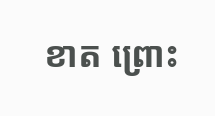ខាត ព្រោះ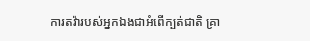ការតវ៉ារបស់អ្នកឯងជាអំពើក្បត់ជាតិ គ្រា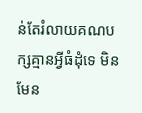ន់តែរំលាយគណបក្សគ្មានអ្វីធំដុំទេ មិនមែន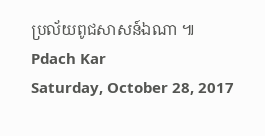ប្រល័យពូជសាសន៍ឯណា ៕
Pdach Kar
Saturday, October 28, 2017